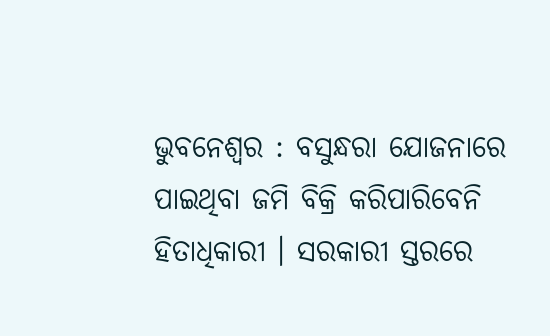ଭୁବନେଶ୍ୱର : ବସୁନ୍ଧରା ଯୋଜନାରେ ପାଇଥିବା ଜମି ବିକ୍ରି କରିପାରିବେନି ହିତାଧିକାରୀ । ସରକାରୀ ସ୍ତରରେ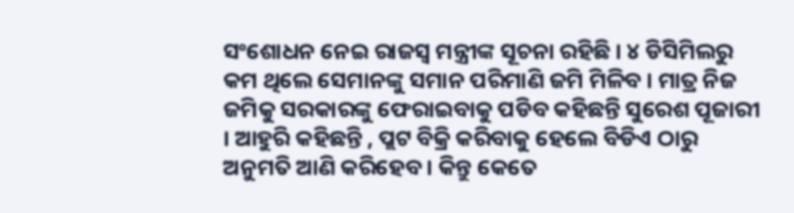ସଂଶୋଧନ ନେଇ ରାଜସ୍ୱ ମନ୍ତ୍ରୀଙ୍କ ସୂଚନା ରହିଛି । ୪ ଡିସିମିଲରୁ କମ ଥିଲେ ସେମାନଙ୍କୁ ସମାନ ପରିମାଣି ଜମି ମିଳିବ । ମାତ୍ର ନିଜ ଜମିକୁ ସରକାରଙ୍କୁ ଫେରାଇବାକୁ ପଡିବ କହିଛନ୍ତି ସୁରେଶ ପୂଜାରୀ । ଆହୁରି କହିଛନ୍ତି , ପ୍ଲଟ ବିକ୍ରି କରିବାକୁ ହେଲେ ବିଡିଏ ଠାରୁ ଅନୁମତି ଆଣି କରିହେବ । କିନ୍ତୁ କେତେ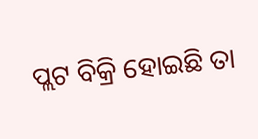ପ୍ଲଟ ବିକ୍ରି ହୋଇଛି ତା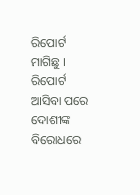ରିପୋର୍ଟ ମାଗିଛୁ । ରିପୋର୍ଟ ଆସିବା ପରେ ଦୋଶୀଙ୍କ ବିରୋଧରେ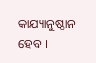କାଯ୍ୟାନୁଷ୍ଠାନ ହେବ ।